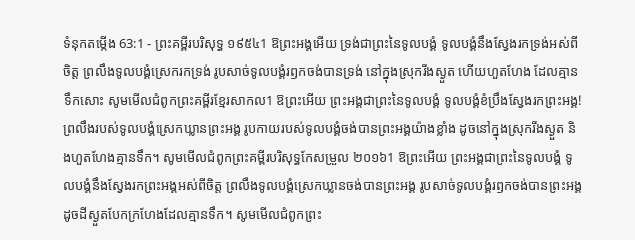ទំនុកតម្កើង 63:1 - ព្រះគម្ពីរបរិសុទ្ធ ១៩៥៤1 ឱព្រះអង្គអើយ ទ្រង់ជាព្រះនៃទូលបង្គំ ទូលបង្គំនឹងស្វែងរកទ្រង់អស់ពីចិត្ត ព្រលឹងទូលបង្គំស្រេករកទ្រង់ រូបសាច់ទូលបង្គំរឭកចង់បានទ្រង់ នៅក្នុងស្រុករីងស្ងួត ហើយហួតហែង ដែលគ្មានទឹកសោះ សូមមើលជំពូកព្រះគម្ពីរខ្មែរសាកល1 ឱព្រះអើយ ព្រះអង្គជាព្រះនៃទូលបង្គំ ទូលបង្គំខំប្រឹងស្វែងរកព្រះអង្គ! ព្រលឹងរបស់ទូលបង្គំស្រេកឃ្លានព្រះអង្គ រូបកាយរបស់ទូលបង្គំចង់បានព្រះអង្គយ៉ាងខ្លាំង ដូចនៅក្នុងស្រុករីងស្ងួត និងហួតហែងគ្មានទឹក។ សូមមើលជំពូកព្រះគម្ពីរបរិសុទ្ធកែសម្រួល ២០១៦1 ឱព្រះអើយ ព្រះអង្គជាព្រះនៃទូលបង្គំ ទូលបង្គំនឹងស្វែងរកព្រះអង្គអស់ពីចិត្ត ព្រលឹងទូលបង្គំស្រេកឃ្លានចង់បានព្រះអង្គ រូបសាច់ទូលបង្គំរឭកចង់បានព្រះអង្គ ដូចដីស្ងួតបែកក្រហែងដែលគ្មានទឹក។ សូមមើលជំពូកព្រះ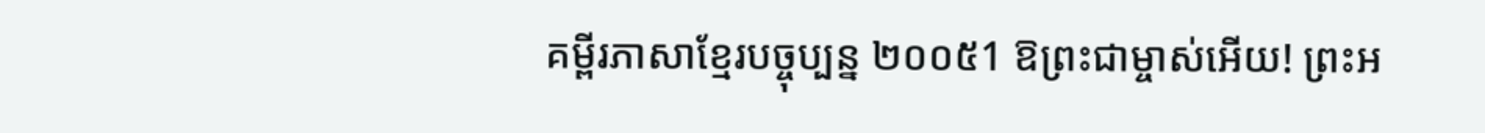គម្ពីរភាសាខ្មែរបច្ចុប្បន្ន ២០០៥1 ឱព្រះជាម្ចាស់អើយ! ព្រះអ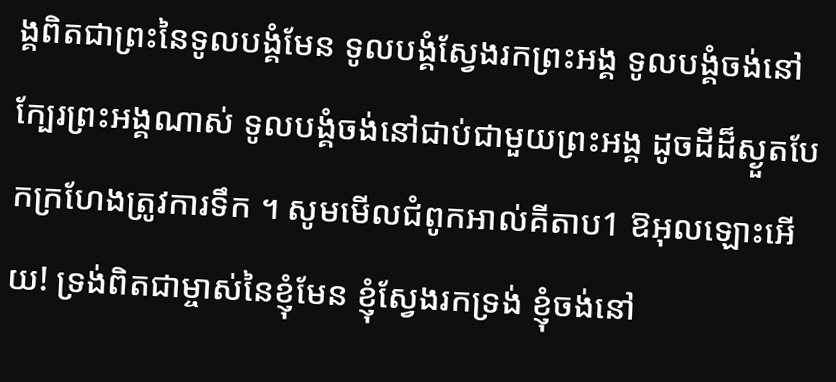ង្គពិតជាព្រះនៃទូលបង្គំមែន ទូលបង្គំស្វែងរកព្រះអង្គ ទូលបង្គំចង់នៅក្បែរព្រះអង្គណាស់ ទូលបង្គំចង់នៅជាប់ជាមួយព្រះអង្គ ដូចដីដ៏ស្ងួតបែកក្រហែងត្រូវការទឹក ។ សូមមើលជំពូកអាល់គីតាប1 ឱអុលឡោះអើយ! ទ្រង់ពិតជាម្ចាស់នៃខ្ញុំមែន ខ្ញុំស្វែងរកទ្រង់ ខ្ញុំចង់នៅ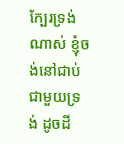ក្បែរទ្រង់ណាស់ ខ្ញុំចង់នៅជាប់ជាមួយទ្រង់ ដូចដី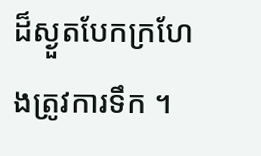ដ៏ស្ងួតបែកក្រហែងត្រូវការទឹក ។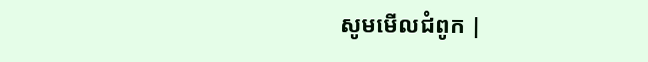សូមមើលជំពូក |